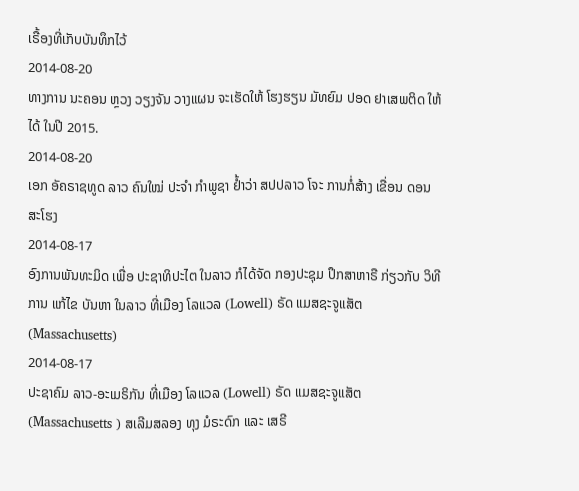ເຣື້ອງທີ່ເກັບບັນທຶກໄວ້
2014-08-20
ທາງການ ນະຄອນ ຫຼວງ ວຽງຈັນ ວາງແຜນ ຈະເຮັດໃຫ້ ໂຮງຮຽນ ມັທຍົມ ປອດ ຢາເສພຕິດ ໃຫ້ໄດ້ ໃນປີ 2015.
2014-08-20
ເອກ ອັຄຣາຊທູດ ລາວ ຄົນໃໝ່ ປະຈໍາ ກໍາພູຊາ ຢໍ້າວ່າ ສປປລາວ ໂຈະ ການກໍ່ສ້າງ ເຂື່ອນ ດອນສະໂຮງ
2014-08-17
ອົງການພັນທະມິດ ເພື່ອ ປະຊາທິປະໄຕ ໃນລາວ ກໍໄດ້ຈັດ ກອງປະຊຸມ ປຶກສາຫາຣື ກ່ຽວກັບ ວິທີການ ແກ້ໄຂ ບັນຫາ ໃນລາວ ທີ່ເມືອງ ໂລແວລ (Lowell) ຣັດ ແມສຊະຈູແສັຕ (Massachusetts)
2014-08-17
ປະຊາຄົມ ລາວ-ອະເມຣິກັນ ທີ່ເມືອງ ໂລແວລ (Lowell) ຣັດ ແມສຊະຈູແສັຕ (Massachusetts ) ສເລີມສລອງ ທຸງ ມໍຣະດົກ ແລະ ເສຣີ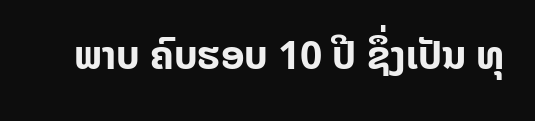ພາບ ຄົບຮອບ 10 ປີ ຊຶ່ງເປັນ ທຸ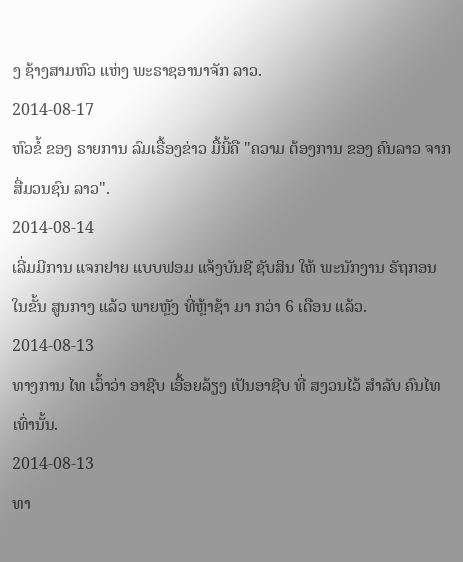ງ ຊ້າງສາມຫົວ ແຫ່ງ ພະຣາຊອານາຈັກ ລາວ.
2014-08-17
ຫົວຂໍ້ ຂອງ ຣາຍການ ລົມເຣື້ອງຂ່າວ ມື້ນີ້ຄື "ຄວາມ ຕ້ອງການ ຂອງ ຄົນລາວ ຈາກ ສື່ມວນຊົນ ລາວ".
2014-08-14
ເລີ່ມມີການ ແຈກຢາຍ ແບບຟອມ ແຈ້ງບັນຊີ ຊັບສິນ ໃຫ້ ພະນັກງານ ຣັຖກອນ ໃນຂັ້ນ ສູນກາງ ແລ້ວ ພາຍຫຼັງ ທີ່ຫຼ້າຊ້າ ມາ ກວ່າ 6 ເດືອນ ແລ້ວ.
2014-08-13
ທາງການ ໄທ ເວົ້າວ່າ ອາຊີບ ເອື້ອຍລ້ຽງ ເປັນອາຊີບ ທີ່ ສງວນໄວ້ ສຳລັບ ຄົນໄທ ເທົ່ານັ້ນ.
2014-08-13
ທາ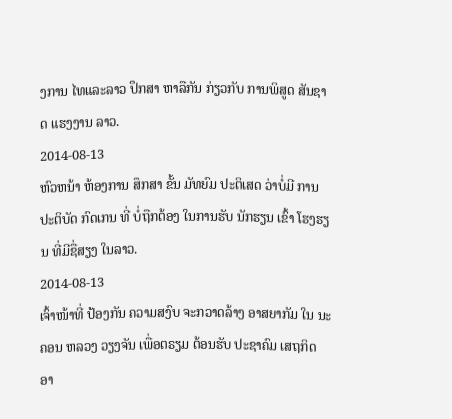ງການ ໄທແລະລາວ ປຶກສາ ຫາລືກັນ ກ່ຽວກັບ ການພິສູດ ສັນຊາດ ແຮງງານ ລາວ.
2014-08-13
ຫົວຫນ້າ ຫ້ອງການ ສຶກສາ ຂັ້ນ ມັທຍົມ ປະຕິເສດ ວ່າບໍ່ມີ ການ ປະຕິບັດ ກົດເກນ ທີ່ ບໍ່ຖືກຕ້ອງ ໃນການຮັບ ນັກຮຽນ ເຂົ້າ ໂຮງຮຽນ ທີ່ມີຊື່ສຽງ ໃນລາວ.
2014-08-13
ເຈົ້າໜ້າທີ່ ປ້ອງກັນ ຄວາມສງົບ ຈະກວາດລ້າງ ອາສຍາກັມ ໃນ ນະຄອນ ຫລວງ ວຽງຈັນ ເພື່ອຕຣຽມ ຕ້ອນຮັບ ປະຊາຄົມ ເສຖກິດ ອາ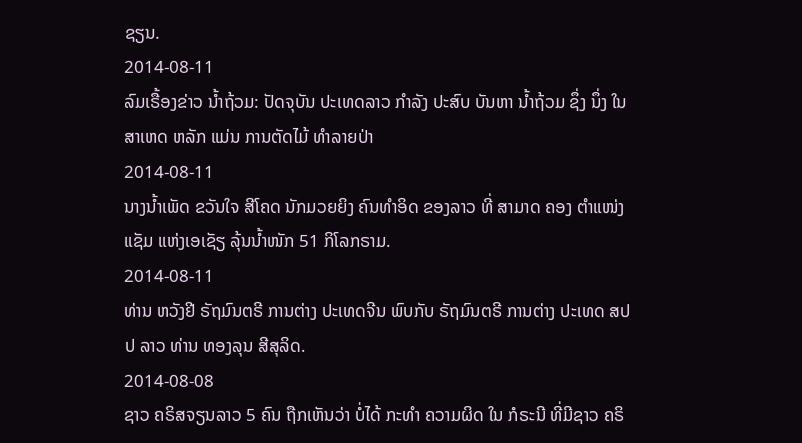ຊຽນ.
2014-08-11
ລົມເຣື້ອງຂ່າວ ນ້ຳຖ້ວມ: ປັດຈຸບັນ ປະເທດລາວ ກຳລັງ ປະສົບ ບັນຫາ ນ້ຳຖ້ວມ ຊຶ່ງ ນຶ່ງ ໃນສາເຫດ ຫລັກ ແມ່ນ ການຕັດໄມ້ ທໍາລາຍປ່າ
2014-08-11
ນາງນ້ຳເພັດ ຂວັນໃຈ ສີໂຄດ ນັກມວຍຍິງ ຄົນທຳອິດ ຂອງລາວ ທີ່ ສາມາດ ຄອງ ຕຳແໜ່ງ ແຊັມ ແຫ່ງເອເຊັຽ ລຸ້ນນ້ຳໜັກ 51 ກິໂລກຣາມ.
2014-08-11
ທ່ານ ຫວັງຢີ ຣັຖມົນຕຣີ ການຕ່າງ ປະເທດຈີນ ພົບກັບ ຣັຖມົນຕຣີ ການຕ່າງ ປະເທດ ສປປ ລາວ ທ່ານ ທອງລຸນ ສີສຸລິດ.
2014-08-08
ຊາວ ຄຣິສຈຽນລາວ 5 ຄົນ ຖືກເຫັນວ່າ ບໍ່ໄດ້ ກະທຳ ຄວາມຜິດ ໃນ ກໍຣະນີ ທີ່ມີຊາວ ຄຣິ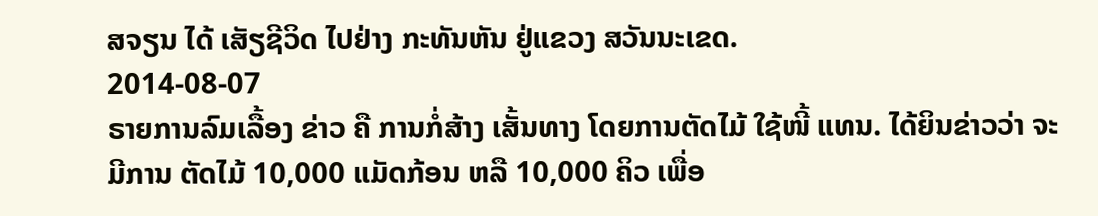ສຈຽນ ໄດ້ ເສັຽຊີວິດ ໄປຢ່າງ ກະທັນຫັນ ຢູ່ແຂວງ ສວັນນະເຂດ.
2014-08-07
ຣາຍການລົມເລື້ອງ ຂ່າວ ຄື ການກໍ່ສ້າງ ເສັ້ນທາງ ໂດຍການຕັດໄມ້ ໃຊ້ໜີ້ ແທນ. ໄດ້ຍິນຂ່າວວ່າ ຈະມີການ ຕັດໄມ້ 10,000 ແມັດກ້ອນ ຫລື 10,000 ຄິວ ເພື່ອ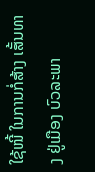ໃຊ້ໜີ້ ໃນການກໍ່ສ້າງ ເສັ້ນທາງ ຢູ່ເມືອງ ບົວລະພາ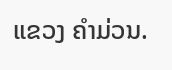ແຂວງ ຄຳມ່ວນ.